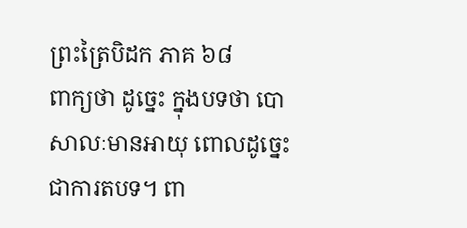ព្រះត្រៃបិដក ភាគ ៦៨
ពាក្យថា ដូច្នេះ ក្នុងបទថា បោសាលៈមានអាយុ ពោលដូច្នេះ ជាការតបទ។ ពា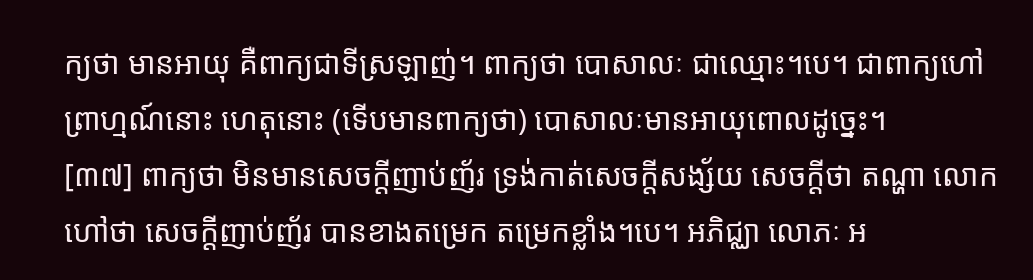ក្យថា មានអាយុ គឺពាក្យជាទីស្រឡាញ់។ ពាក្យថា បោសាលៈ ជាឈ្មោះ។បេ។ ជាពាក្យហៅព្រាហ្មណ៍នោះ ហេតុនោះ (ទើបមានពាក្យថា) បោសាលៈមានអាយុពោលដូច្នេះ។
[៣៧] ពាក្យថា មិនមានសេចក្តីញាប់ញ័រ ទ្រង់កាត់សេចក្តីសង្ស័យ សេចក្តីថា តណ្ហា លោកហៅថា សេចក្តីញាប់ញ័រ បានខាងតម្រេក តម្រេកខ្លាំង។បេ។ អភិជ្ឈា លោភៈ អ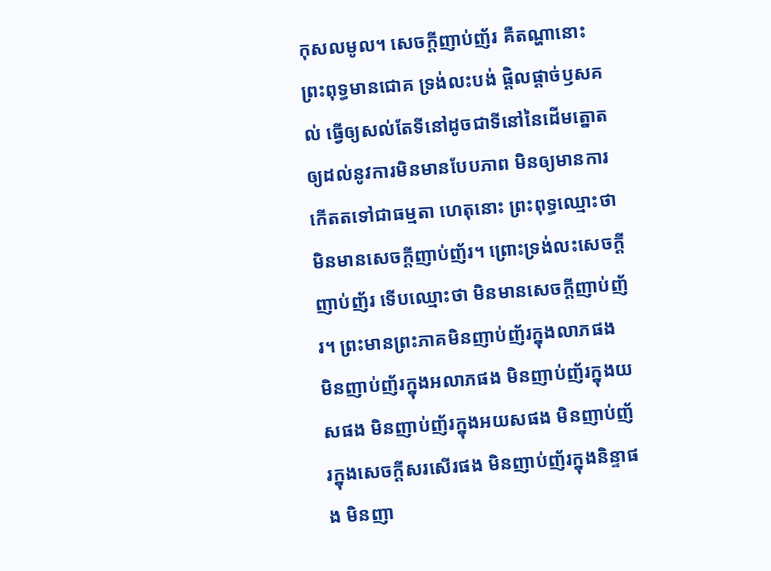កុសលមូល។ សេចក្តីញាប់ញ័រ គឺតណ្ហានោះ ព្រះពុទ្ធមានជោគ ទ្រង់លះបង់ ផ្ដិលផ្ដាច់ឫសគល់ ធ្វើឲ្យសល់តែទីនៅដូចជាទីនៅនៃដើមត្នោត ឲ្យដល់នូវការមិនមានបែបភាព មិនឲ្យមានការកើតតទៅជាធម្មតា ហេតុនោះ ព្រះពុទ្ធឈ្មោះថា មិនមានសេចក្តីញាប់ញ័រ។ ព្រោះទ្រង់លះសេចក្តីញាប់ញ័រ ទើបឈ្មោះថា មិនមានសេចក្តីញាប់ញ័រ។ ព្រះមានព្រះភាគមិនញាប់ញ័រក្នុងលាភផង មិនញាប់ញ័រក្នុងអលាភផង មិនញាប់ញ័រក្នុងយសផង មិនញាប់ញ័រក្នុងអយសផង មិនញាប់ញ័រក្នុងសេចក្តីសរសើរផង មិនញាប់ញ័រក្នុងនិន្ទាផង មិនញា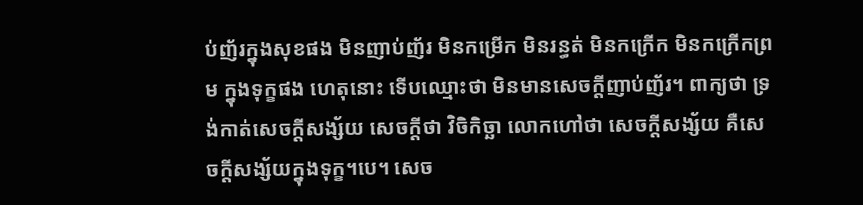ប់ញ័រក្នុងសុខផង មិនញាប់ញ័រ មិនកម្រើក មិនរន្ធត់ មិនកក្រើក មិនកក្រើកព្រម ក្នុងទុក្ខផង ហេតុនោះ ទើបឈ្មោះថា មិនមានសេចក្តីញាប់ញ័រ។ ពាក្យថា ទ្រង់កាត់សេចក្តីសង្ស័យ សេចក្តីថា វិចិកិច្ឆា លោកហៅថា សេចក្តីសង្ស័យ គឺសេចក្តីសង្ស័យក្នុងទុក្ខ។បេ។ សេច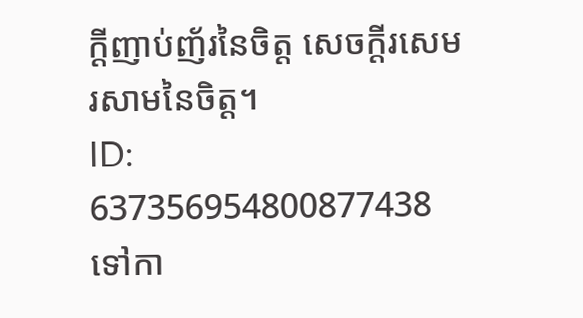ក្តីញាប់ញ័រនៃចិត្ត សេចក្តីរសេមរសាមនៃចិត្ត។
ID: 637356954800877438
ទៅកា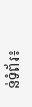ន់ទំព័រ៖